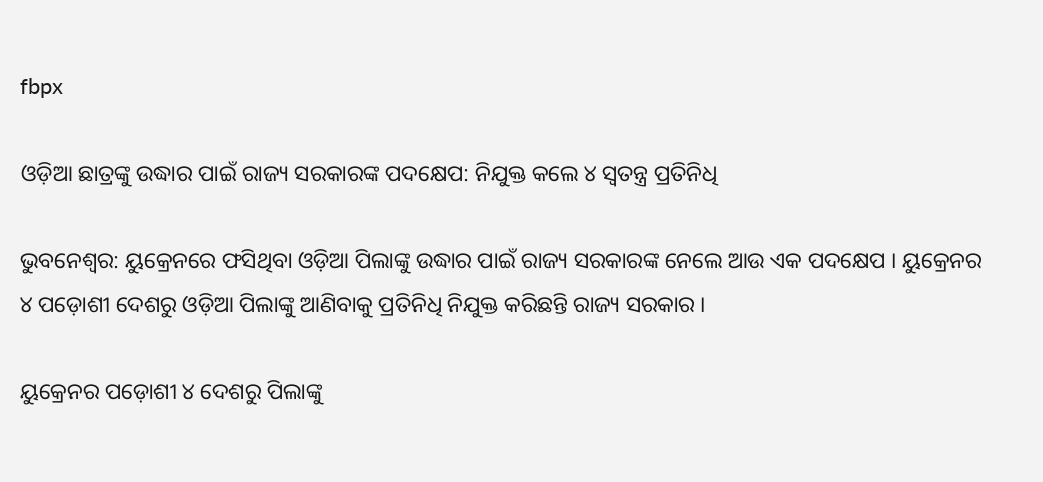fbpx

ଓଡ଼ିଆ ଛାତ୍ରଙ୍କୁ ଉଦ୍ଧାର ପାଇଁ ରାଜ୍ୟ ସରକାରଙ୍କ ପଦକ୍ଷେପ: ନିଯୁକ୍ତ କଲେ ୪ ସ୍ୱତନ୍ତ୍ର ପ୍ରତିନିଧି

ଭୁବନେଶ୍ୱର: ୟୁକ୍ରେନରେ ଫସିଥିବା ଓଡ଼ିଆ ପିଲାଙ୍କୁ ଉଦ୍ଧାର ପାଇଁ ରାଜ୍ୟ ସରକାରଙ୍କ ନେଲେ ଆଉ ଏକ ପଦକ୍ଷେପ । ୟୁକ୍ରେନର ୪ ପଡ଼ୋଶୀ ଦେଶରୁ ଓଡ଼ିଆ ପିଲାଙ୍କୁ ଆଣିବାକୁ ପ୍ରତିନିଧି ନିଯୁକ୍ତ କରିଛନ୍ତି ରାଜ୍ୟ ସରକାର ।

ୟୁକ୍ରେନର ପଡ଼ୋଶୀ ୪ ଦେଶରୁ ପିଲାଙ୍କୁ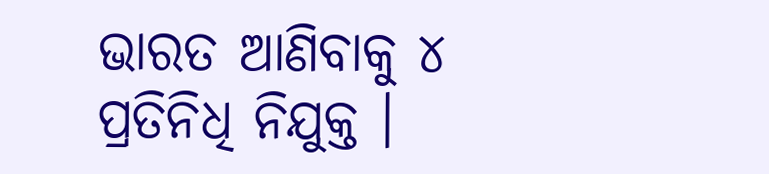ଭାରତ ଆଣିବାକୁ ୪ ପ୍ରତିନିଧି ନିଯୁକ୍ତ ।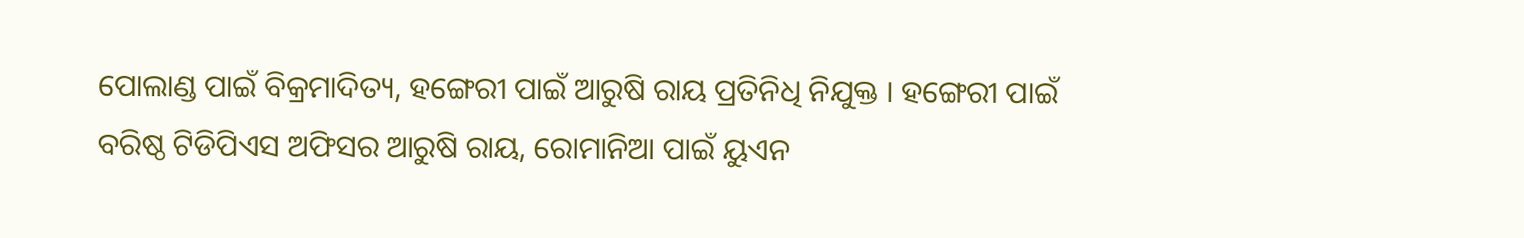ପୋଲାଣ୍ଡ ପାଇଁ ବିକ୍ରମାଦିତ୍ୟ, ହଙ୍ଗେରୀ ପାଇଁ ଆରୁଷି ରାୟ ପ୍ରତିନିଧି ନିଯୁକ୍ତ । ହଙ୍ଗେରୀ ପାଇଁ ବରିଷ୍ଠ ଟିଡିପିଏସ ଅଫିସର ଆରୁଷି ରାୟ, ରୋମାନିଆ ପାଇଁ ୟୁଏନ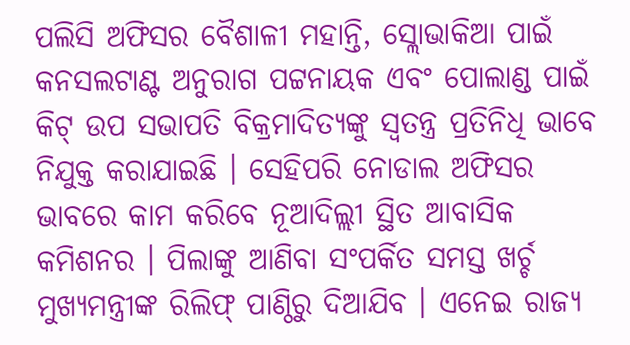ପଲିସି ଅଫିସର ବୈଶାଳୀ ମହାନ୍ତି, ସ୍ଲୋଭାକିଆ ପାଇଁ କନସଲଟାଣ୍ଟ ଅନୁରାଗ ପଟ୍ଟନାୟକ ଏବଂ ପୋଲାଣ୍ଡ ପାଇଁ କିଟ୍ ଉପ ସଭାପତି ବିକ୍ରମାଦିତ୍ୟଙ୍କୁ ସ୍ୱତନ୍ତ୍ର ପ୍ରତିନିଧି ଭାବେ ନିଯୁକ୍ତ କରାଯାଇଛି । ସେହିପରି ନୋଡାଲ ଅଫିସର ଭାବରେ କାମ କରିବେ ନୂଆଦିଲ୍ଲୀ ସ୍ଥିତ ଆବାସିକ କମିଶନର । ପିଲାଙ୍କୁ ଆଣିବା ସଂପର୍କିତ ସମସ୍ତ ଖର୍ଚ୍ଚ ମୁଖ୍ୟମନ୍ତ୍ରୀଙ୍କ ରିଲିଫ୍ ପାଣ୍ଠିରୁ ଦିଆଯିବ । ଏନେଇ ରାଜ୍ୟ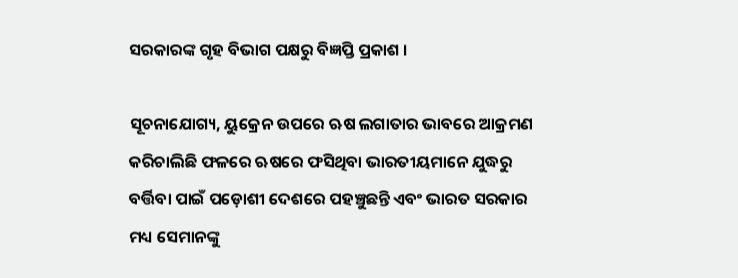ସରକାରଙ୍କ ଗୃହ ବିଭାଗ ପକ୍ଷରୁ ବିଜ୍ଞପ୍ତି ପ୍ରକାଶ ।

ସୂଚନାଯୋଗ୍ୟ, ୟୁକ୍ରେନ ଉପରେ ଋଷ ଲଗାତାର ଭାବରେ ଆକ୍ରମଣ କରିଚାଲିଛି ଫଳରେ ଋଷରେ ଫସିଥିବା ଭାରତୀୟମାନେ ଯୁଦ୍ଧରୁ ବର୍ତ୍ତିବା ପାଇଁ ପଡ଼ୋଶୀ ଦେଶରେ ପହଞ୍ଚୁଛନ୍ତି ଏବଂ ଭାରତ ସରକାର ମଧ୍ୟ ସେମାନଙ୍କୁ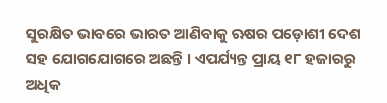ସୁରକ୍ଷିତ ଭାବରେ ଭାରତ ଆଣିବାକୁ ଋଷର ପଡ଼ୋଶୀ ଦେଶ ସହ ଯୋଗଯୋଗରେ ଅଛନ୍ତି । ଏପର୍ଯ୍ୟନ୍ତ ପ୍ରାୟ ୧୮ ହଜାରରୁ ଅଧିକ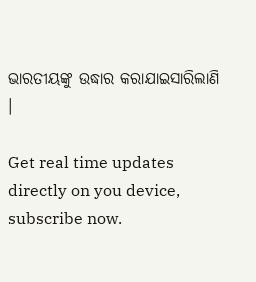ଭାରତୀୟଙ୍କୁ ଉଦ୍ଧାର କରାଯାଇସାରିଲାଣି ।

Get real time updates directly on you device, subscribe now.